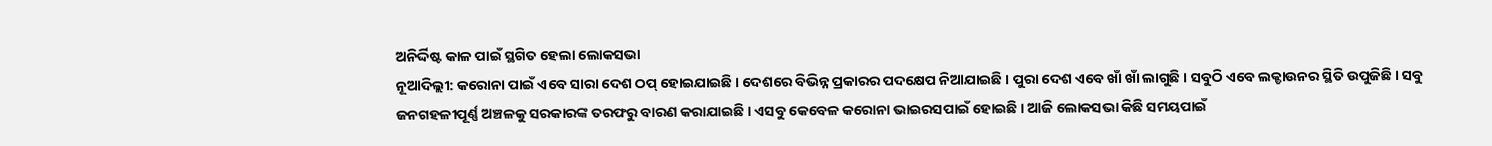ଅନିର୍ଦ୍ଦିଷ୍ଟ କାଳ ପାଇଁ ସ୍ଥଗିତ ହେଲା ଲୋକସଭା
ନୂଆଦିଲ୍ଲୀ: କରୋନା ପାଇଁ ଏବେ ସାରା ଦେଶ ଠପ୍ ହୋଇଯାଇଛି । ଦେଶରେ ବିଭିନ୍ନ ପ୍ରକାରର ପଦକ୍ଷେପ ନିଆଯାଇଛି । ପୁରା ଦେଶ ଏବେ ଖାଁ ଖାଁ ଲାଗୁଛି । ସବୁଠି ଏବେ ଲକ୍ଡାଉନର ସ୍ଥିତି ଉପୁଜିଛି । ସବୁ ଜନଗହଳୀପୂର୍ଣ୍ଣ ଅଞ୍ଚଳକୁ ସରକାରଙ୍କ ତରଫରୁ ବାରଣ କରାଯାଇଛି । ଏସବୁ କେବେଳ କରୋନା ଭାଇରସପାଇଁ ହୋଇଛି । ଆଜି ଲୋକସଭା କିଛି ସମୟପାଇଁ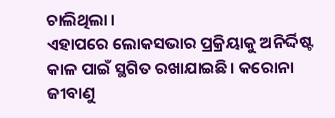ଚାଲିଥିଲା ।
ଏହାପରେ ଲୋକସଭାର ପ୍ରକ୍ରିୟାକୁ ଅନିର୍ଦ୍ଦିଷ୍ଟ କାଳ ପାଇଁ ସ୍ଥଗିତ ରଖାଯାଇଛି। କରୋନା ଜୀବାଣୁ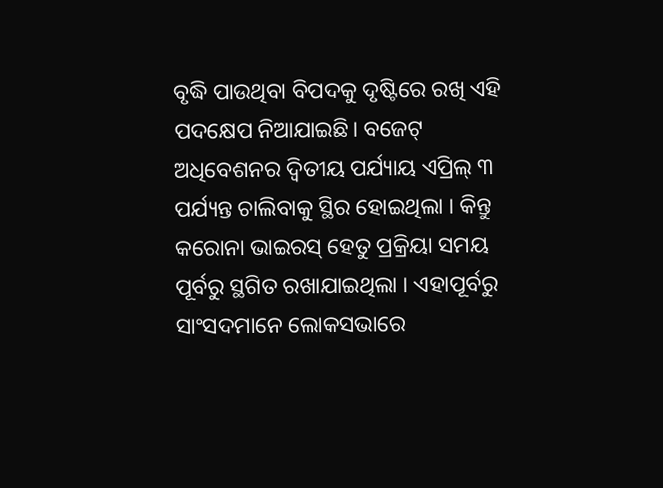ବୃଦ୍ଧି ପାଉଥିବା ବିପଦକୁ ଦୃଷ୍ଟିରେ ରଖି ଏହି ପଦକ୍ଷେପ ନିଆଯାଇଛି। ବଜେଟ୍ ଅଧିବେଶନର ଦ୍ୱିତୀୟ ପର୍ଯ୍ୟାୟ ଏପ୍ରିଲ୍ ୩ ପର୍ଯ୍ୟନ୍ତ ଚାଲିବାକୁ ସ୍ଥିର ହୋଇଥିଲା । କିନ୍ତୁ କରୋନା ଭାଇରସ୍ ହେତୁ ପ୍ରକ୍ରିୟା ସମୟ ପୂର୍ବରୁ ସ୍ଥଗିତ ରଖାଯାଇଥିଲା । ଏହାପୂର୍ବରୁ ସାଂସଦମାନେ ଲୋକସଭାରେ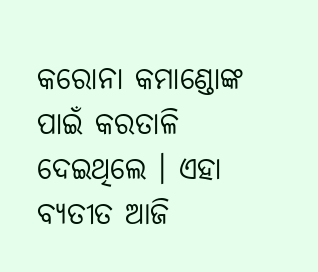କରୋନା କମାଣ୍ଡୋଙ୍କ ପାଇଁ କରତାଳି ଦେଇଥିଲେ । ଏହା ବ୍ୟତୀତ ଆଜି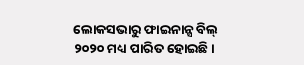ଲୋକସଭାରୁ ଫାଇନାନ୍ସ ବିଲ୍ ୨୦୨୦ ମଧ୍ୟ ପାରିତ ହୋଇଛି।